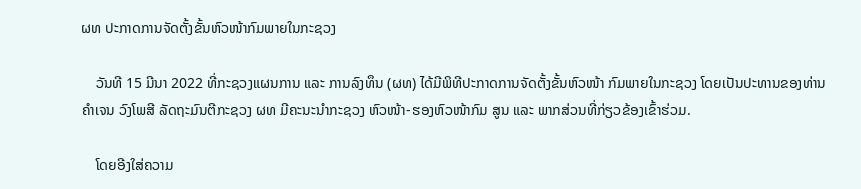ຜທ ປະກາດການຈັດຕັ້ງຂັ້ນຫົວໜ້າກົມພາຍໃນກະຊວງ

    ວັນທີ 15 ມີນາ 2022 ທີ່ກະຊວງແຜນການ ແລະ ການລົງທຶນ (ຜທ) ໄດ້ມີພິທີປະກາດການຈັດຕັ້ງຂັ້ນຫົວໜ້າ ກົມພາຍໃນກະຊວງ ໂດຍເປັນປະທານຂອງທ່ານ ຄຳເຈນ ວົງໂພສີ ລັດຖະມົນຕີກະຊວງ ຜທ ມີຄະນະນໍາກະຊວງ ຫົວໜ້າ-ຮອງຫົວໜ້າກົມ ສູນ ແລະ ພາກສ່ວນທີ່ກ່ຽວຂ້ອງເຂົ້າຮ່ວມ.

    ໂດຍອີງໃສ່ຄວາມ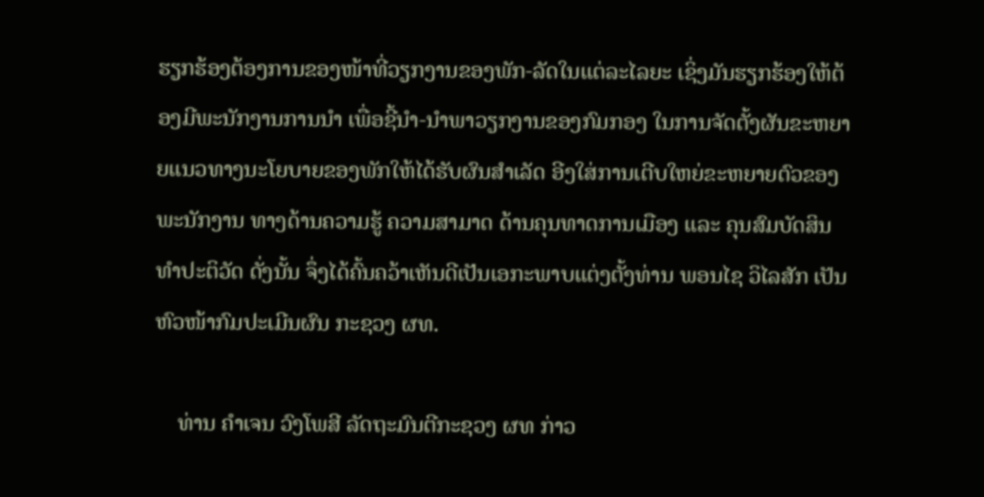ຮຽກຮ້ອງຕ້ອງການຂອງໜ້າທີ່ວຽກງານຂອງພັກ-ລັດໃນແຕ່ລະໄລຍະ ເຊິ່ງມັນຮຽກຮ້ອງໃຫ້ຕ້ອງມີພະນັກງານການນຳ ເພື່ອຊີ້ນຳ-ນຳພາວຽກງານຂອງກົມກອງ ໃນການຈັດຕັ້ງຜັນຂະຫຍາຍແນວທາງນະໂຍບາຍຂອງພັກໃຫ້ໄດ້ຮັບຜົນສຳເລັດ ອີງໃສ່ການເຕີບໃຫຍ່ຂະຫຍາຍຕົວຂອງພະນັກງານ ທາງດ້ານຄວາມຮູ້ ຄວາມສາມາດ ດ້ານຄຸນທາດການເມືອງ ແລະ ຄຸນສົມບັດສິນທຳປະຕິວັດ ດັ່ງນັ້ນ ຈຶ່ງໄດ້ຄົ້ນຄວ້າເຫັນດີເປັນເອກະພາບແຕ່ງຕັ້ງທ່ານ ພອນໄຊ ວິໄລສັກ ເປັນຫົວໜ້າກົມປະເມີນຜົນ ກະຊວງ ຜທ.

    ທ່ານ ຄຳເຈນ ວົງໂພສີ ລັດຖະມົນຕີກະຊວງ ຜທ ກ່າວ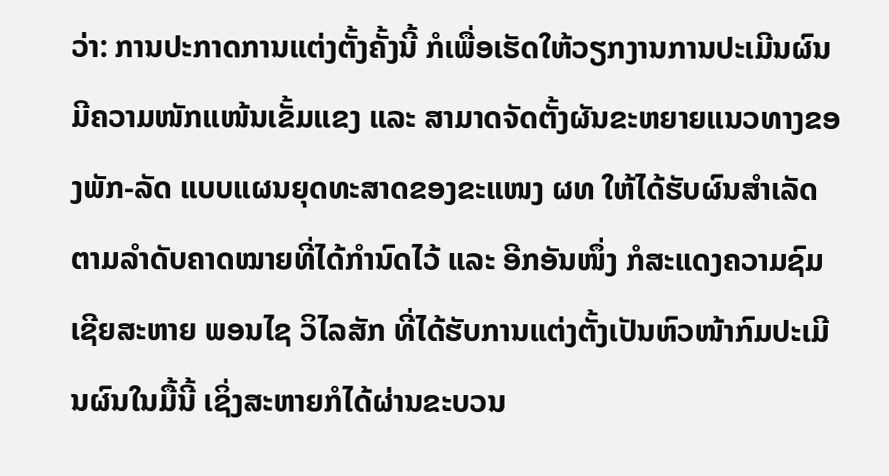ວ່າ: ການປະກາດການແຕ່ງຕັ້ງຄັ້ງນີ້ ກໍເພື່ອເຮັດໃຫ້ວຽກງານການປະເມີນຜົນມີຄວາມໜັກແໜ້ນເຂັ້ມແຂງ ແລະ ສາມາດຈັດຕັ້ງຜັນຂະຫຍາຍແນວທາງຂອງພັກ-ລັດ ແບບແຜນຍຸດທະສາດຂອງຂະແໜງ ຜທ ໃຫ້ໄດ້ຮັບຜົນສຳເລັດຕາມລຳດັບຄາດໝາຍທີ່ໄດ້ກຳນົດໄວ້ ແລະ ອີກອັນໜຶ່ງ ກໍສະແດງຄວາມຊົມເຊີຍສະຫາຍ ພອນໄຊ ວິໄລສັກ ທີ່ໄດ້ຮັບການແຕ່ງຕັ້ງເປັນຫົວໜ້າກົມປະເມີນຜົນໃນມື້ນີ້ ເຊິ່ງສະຫາຍກໍໄດ້ຜ່ານຂະບວນ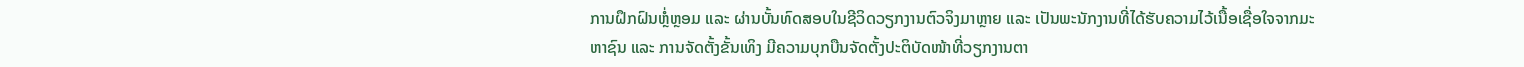ການຝຶກຝົນຫຼໍ່ຫຼອມ ແລະ ຜ່ານບັ້ນທົດສອບໃນຊີວິດວຽກງານຕົວຈິງມາຫຼາຍ ແລະ ເປັນພະນັກງານທີ່ໄດ້ຮັບຄວາມໄວ້ເນື້ອເຊື່ອໃຈຈາກມະຫາຊົນ ແລະ ການຈັດຕັ້ງຂັ້ນເທິງ ມີຄວາມບຸກບືນຈັດຕັ້ງປະຕິບັດໜ້າທີ່ວຽກງານຕາ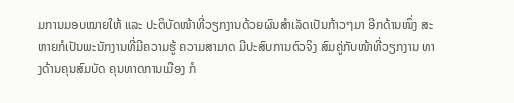ມການມອບໝາຍໃຫ້ ແລະ ປະຕິບັດໜ້າທີ່ວຽກງານດ້ວຍຜົນສຳເລັດເປັນກ້າວໆມາ ອີກດ້ານໜຶ່ງ ສະຫາຍກໍເປັນພະນັກງານທີ່ມີຄວາມຮູ້ ຄວາມສາມາດ ມີປະສົບການຕົວຈິງ ສົມຄູ່ກັບໜ້າທີ່ວຽກງານ ທາງດ້ານຄຸນສົມບັດ ຄຸນທາດການເມືອງ ກໍ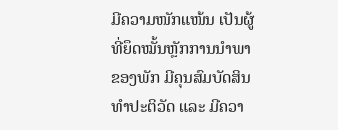ມີຄວາມໜັກແໜ້ນ ເປັນຜູ້ທີ່ຍຶດໝັ້ນຫຼັກການນຳພາຂອງພັກ ມີຄຸນສົມບັດສິນທຳປະຕິວັດ ແລະ ມີຄວາ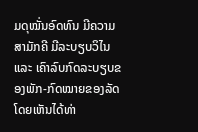ມດຸໝັ່ນອົດທົນ ມີຄວາມສາມັກຄີ ມີລະບຽບວິໄນ ແລະ ເຄົາລົບກົດລະບຽບຂອງພັກ-ກົດໝາຍຂອງລັດ ໂດຍເຫັນໄດ້ທ່າ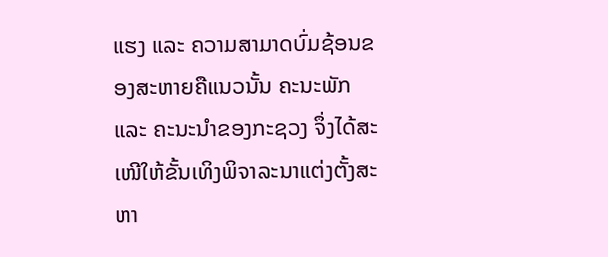ແຮງ ແລະ ຄວາມສາມາດບົ່ມຊ້ອນຂອງສະຫາຍຄືແນວນັ້ນ ຄະນະພັກ ແລະ ຄະນະນຳຂອງກະຊວງ ຈຶ່ງໄດ້ສະເໜີໃຫ້ຂັ້ນເທິງພິຈາລະນາແຕ່ງຕັ້ງສະຫາ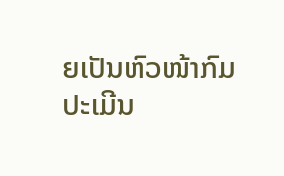ຍເປັນຫົວໜ້າກົມປະເມີນ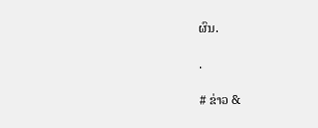ຜົນ.

.

# ຂ່າວ &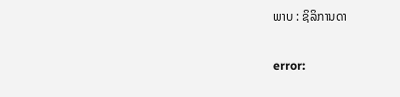ພາບ : ຊິລິການດາ

error: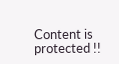Content is protected !!